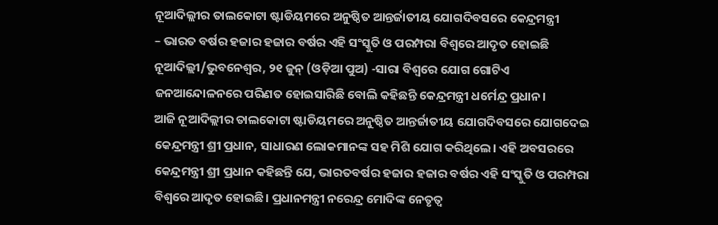ନୂଆଦିଲ୍ଲୀର ତାଲକୋଟା ଷ୍ଟାଡିୟମରେ ଅନୁଷ୍ଠିତ ଆନ୍ତର୍ଜାତୀୟ ଯୋଗଦିବସରେ କେନ୍ଦ୍ରମନ୍ତ୍ରୀ
– ଭାରତ ବର୍ଷର ହଜାର ହଜାର ବର୍ଷର ଏହି ସଂସ୍କୁତି ଓ ପରମ୍ପରା ବିଶ୍ୱରେ ଆଦୃତ ହୋଇଛି
ନୂଆଦିଲ୍ଲୀ/ଭୁବନେଶ୍ୱର, ୨୧ ଜୁନ୍ (ଓଡ଼ିଆ ପୁଅ) -ସାରା ବିଶ୍ୱରେ ଯୋଗ ଗୋଟିଏ ଜନଆନ୍ଦୋଳନରେ ପରିଣତ ହୋଇସାରିଛି ବୋଲି କହିଛନ୍ତି କେନ୍ଦ୍ରମନ୍ତ୍ରୀ ଧର୍ମେନ୍ଦ୍ର ପ୍ରଧାନ।
ଆଜି ନୂଆଦିଲ୍ଲୀର ତାଲକୋଟା ଷ୍ଟାଡିୟମରେ ଅନୁଷ୍ଠିତ ଆନ୍ତର୍ଜାତୀୟ ଯୋଗଦିବସରେ ଯୋଗଦେଇ କେନ୍ଦ୍ରମନ୍ତ୍ରୀ ଶ୍ରୀ ପ୍ରଧାନ, ସାଧାରଣ ଲୋକମାନଙ୍କ ସହ ମିଶି ଯୋଗ କରିଥିଲେ। ଏହି ଅବସରରେ କେନ୍ଦ୍ରମନ୍ତ୍ରୀ ଶ୍ରୀ ପ୍ରଧାନ କହିଛନ୍ତି ଯେ, ଭାରତବର୍ଷର ହଜାର ହଜାର ବର୍ଷର ଏହି ସଂସ୍କୁତି ଓ ପରମ୍ପରା ବିଶ୍ୱରେ ଆଦୃତ ହୋଇଛି। ପ୍ରଧାନମନ୍ତ୍ରୀ ନରେନ୍ଦ୍ର ମୋଦିଙ୍କ ନେତୃତ୍ୱ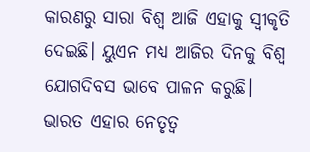କାରଣରୁ ସାରା ବିଶ୍ୱ ଆଜି ଏହାକୁ ସ୍ୱୀକୃତି ଦେଇଛି। ୟୁଏନ ମଧ୍ୟ ଆଜିର ଦିନକୁ ବିଶ୍ୱ ଯୋଗଦିବସ ଭାବେ ପାଳନ କରୁଛି। ଭାରତ ଏହାର ନେତୃତ୍ୱ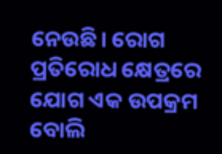ନେଉଛି। ରୋଗ ପ୍ରତିରୋଧ କ୍ଷେତ୍ରରେ ଯୋଗ ଏକ ଉପକ୍ରମ ବୋଲି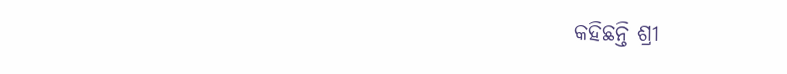କହିଛନ୍ତି ଶ୍ରୀ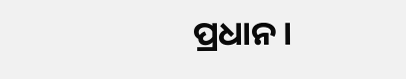ପ୍ରଧାନ।